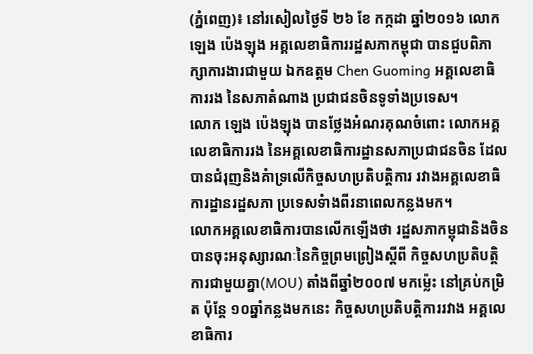(ភ្នំពេញ)៖ នៅរសៀលថ្ងៃទី ២៦ ខែ កក្កដា ឆ្នាំ២០១៦ លោក ឡេង ប៉េងឡុង អគ្គលេខាធិការរដ្ឋសភាកម្ពុជា បានជួបពិភាក្សាការងារជាមួយ ឯកឧត្តម Chen Guoming អគ្គលេខាធិការរង នៃសភាតំណាង ប្រជាជនចិនទូទាំងប្រទេស។
លោក ឡេង ប៉េងឡុង បានថ្លែងអំណរគុណចំពោះ លោកអគ្គលេខាធិការរង នៃអគ្គលេខាធិការដ្ឋានសភាប្រជាជនចិន ដែលបានជំរុញនិងគំាទ្រលើកិច្ចសហប្រតិបត្តិការ រវាងអគ្គលេខាធិការដ្ឋានរដ្ឋសភា ប្រទេសទំាងពីរនាពេលកន្លងមក។
លោកអគ្គលេខាធិការបានលើកឡើងថា រដ្ឋសភាកម្ពុជានិងចិន បានចុះអនុស្សារណៈនៃកិច្ចព្រមព្រៀងស្តីពី កិច្ចសហប្រតិបត្តិការជាមួយគ្នា(MOU) តាំងពីឆ្នាំ២០០៧ មកម្ល៉េះ នៅគ្រប់កម្រិត ប៉ុន្តែ ១០ឆ្នាំកន្លងមកនេះ កិច្ចសហប្រតិបត្តិការរវាង អគ្គលេខាធិការ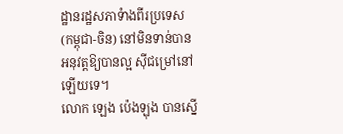ដ្ឋានរដ្ឋសភាទំាងពីរប្រទេស (កម្ពុជា-ចិន) នៅមិនទាន់បានអនុវត្តឱ្យបានល្អ ស៊ីជម្រៅនៅឡើយទេ។
លោក ឡេង ប៉េងឡុង បានស្នើ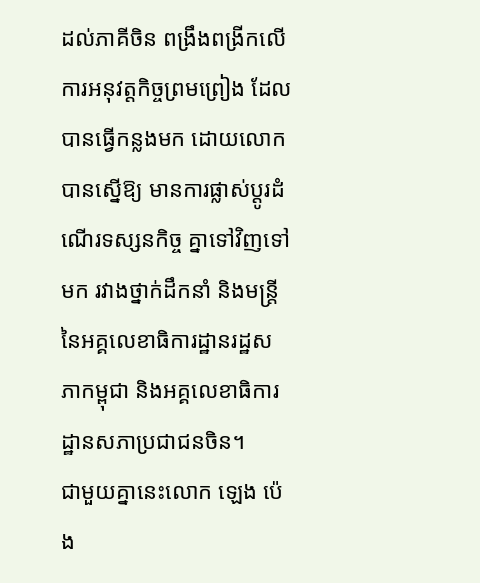ដល់ភាគីចិន ពង្រឹងពង្រីកលើការអនុវត្តកិច្ចព្រមព្រៀង ដែលបានធ្វើកន្លងមក ដោយលោកបានស្នើឱ្យ មានការផ្លាស់ប្តូរដំណើរទស្សនកិច្ច គ្នាទៅវិញទៅមក រវាងថ្នាក់ដឹកនាំ និងមន្រ្តីនៃអគ្គលេខាធិការដ្ឋានរដ្ឋសភាកម្ពុជា និងអគ្គលេខាធិការដ្ឋានសភាប្រជាជនចិន។
ជាមួយគ្នានេះលោក ឡេង ប៉េង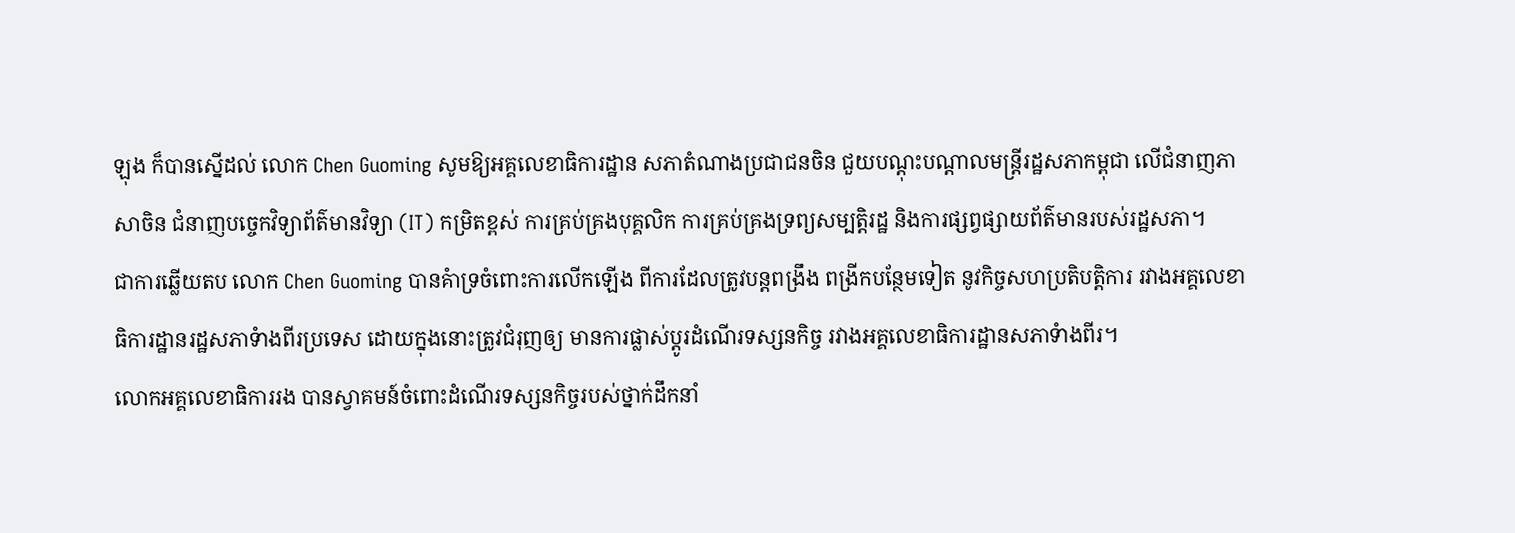ឡុង ក៏បានស្នើដល់ លោក Chen Guoming សូមឱ្យអគ្គលេខាធិការដ្ឋាន សភាតំណាងប្រជាជនចិន ជួយបណ្តុះបណ្តាលមន្រ្តីរដ្ឋសភាកម្ពុជា លើជំនាញភាសាចិន ជំនាញបច្ចេកវិទ្យាព័ត៌មានវិទ្យា (IT) កម្រិតខ្ពស់ ការគ្រប់គ្រងបុគ្គលិក ការគ្រប់គ្រងទ្រព្យសម្បត្តិរដ្ឋ និងការផ្សព្វផ្សាយព័ត៌មានរបស់រដ្ឋសភា។
ជាការឆ្លើយតប លោក Chen Guoming បានគំាទ្រចំពោះការលើកឡើង ពីការដែលត្រូវបន្តពង្រឹង ពង្រីកបន្ថែមទៀត នូវកិច្ចសហប្រតិបត្តិការ រវាងអគ្គលេខាធិការដ្ឋានរដ្ឋសភាទំាងពីរប្រទេស ដោយក្នុងនោះត្រូវជំរុញឲ្យ មានការផ្លាស់ប្តូរដំណើរទស្សនកិច្ច រវាងអគ្គលេខាធិការដ្ឋានសភាទំាងពីរ។
លោកអគ្គលេខាធិការរង បានស្វាគមន៍ចំពោះដំណើរទស្សនកិច្ចរបស់ថ្នាក់ដឹកនាំ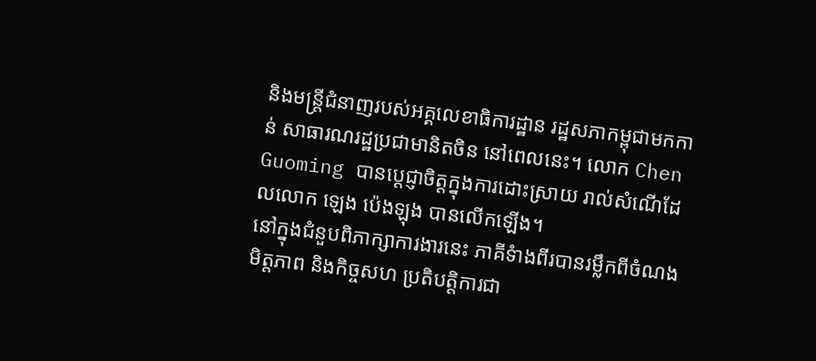និងមន្រ្តីជំនាញរបស់អគ្គលេខាធិការដ្ឋាន រដ្ឋសភាកម្ពុជាមកកាន់ សាធារណរដ្ឋប្រជាមានិតចិន នៅពេលនេះ។ លោក Chen Guoming បានប្តេជ្ញាចិត្តក្នុងការដោះស្រាយ រាល់សំណើដែលលោក ឡេង ប៉េងឡុង បានលើកឡើង។
នៅក្នុងជំនួបពិភាក្សាការងារនេះ ភាគីទំាងពីរបានរម្លឹកពីចំណងមិត្តភាព និងកិច្ចសហ ប្រតិបត្តិការជា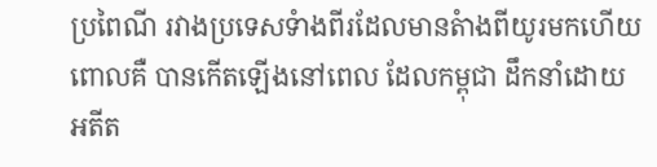ប្រពៃណី រវាងប្រទេសទំាងពីរដែលមានតំាងពីយូរមកហើយ ពោលគឺ បានកើតឡើងនៅពេល ដែលកម្ពុជា ដឹកនាំដោយ អតីត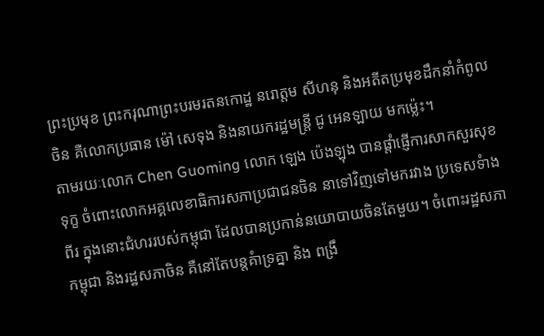ព្រះប្រមុខ ព្រះករុណាព្រះបរមរតនកោដ្ឋ នរោត្តម សីហនុ និងអតីតប្រមុខដឹកនាំកំពូលចិន គឺលោកប្រធាន ម៉ៅ សេទុង និងនាយករដ្ឋមន្រ្តី ជូ អេនឡាយ មកម្ល៉េះ។
តាមរយៈលោក Chen Guoming លោក ឡេង ប៉េងឡុង បានផ្តាំផ្ញើការសាកសួរសុខទុក្ខ ចំពោះលោកអគ្គលេខាធិការសភាប្រជាជនចិន នាទៅវិញទៅមករវាង ប្រទេសទំាងពីរ ក្នុងនោះជំហររបស់កម្ពុជា ដែលបានប្រកាន់នយោបាយចិនតែមួយ។ ចំពោះរដ្ឋសភាកម្ពុជា និងរដ្ឋសភាចិន គឺនៅតែបន្តគំាទ្រគ្នា និង ពង្រឹ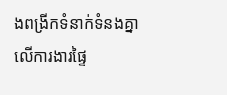ងពង្រីកទំនាក់ទំនងគ្នា លើការងារផ្ទៃ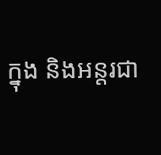ក្នុង និងអន្តរជា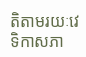តិតាមរយៈវេទិកាសភា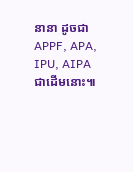នានា ដូចជាAPPF, APA, IPU, AIPA ជាដើមនោះ៕